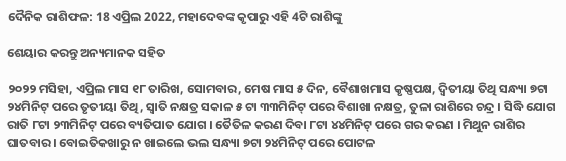ଦୈନିକ ରାଶିଫଳ: 18 ଏପ୍ରିଲ 2022, ମହାଦେବଙ୍କ କୃପାରୁ ଏହି 4ଟି ରାଶିଙ୍କୁ

ଶେୟାର କରନ୍ତୁ ଅନ୍ୟମାନକ ସହିତ

୨୦୨୨ ମସିହା, ଏପ୍ରିଲ ମାସ ୧୮ ତାରିଖ, ସୋମବାର, ମେଷ ମାସ ୫ ଦିନ, ବୈଶାଖମାସ କୃଷ୍ଣପକ୍ଷ, ଦ୍ଵିତୀୟା ତିଥି ସନ୍ଧ୍ୟା ୭ଟା ୨୪ମିନିଟ୍ ପରେ ତୃତୀୟା ତିଥି, ସ୍ଵାତି ନକ୍ଷତ୍ର ସକାଳ ୫ ଟା ୩୩ମିନିଟ୍ ପରେ ବିଶାଖା ନକ୍ଷତ୍ର, ତୁଳା ରାଶିରେ ଚନ୍ଦ୍ର । ସିଦ୍ଧି ଯୋଗ ରାତି ୮ଟା ୨୩ମିନିଟ୍ ପରେ ବ୍ୟତିପାତ ଯୋଗ । ତୈତିଳ କରଣ ଦିବା ୮ଟା ୪୪ମିନିଟ୍ ପରେ ଗର କରଣ । ମିଥୁନ ରାଶିର ଘାତବାର । ବୋଇତିକଖାରୁ ନ ଖାଇଲେ ଭଲ ସନ୍ଧ୍ୟା ୭ଟା ୨୪ମିନିଟ୍ ପରେ ପୋଟଳ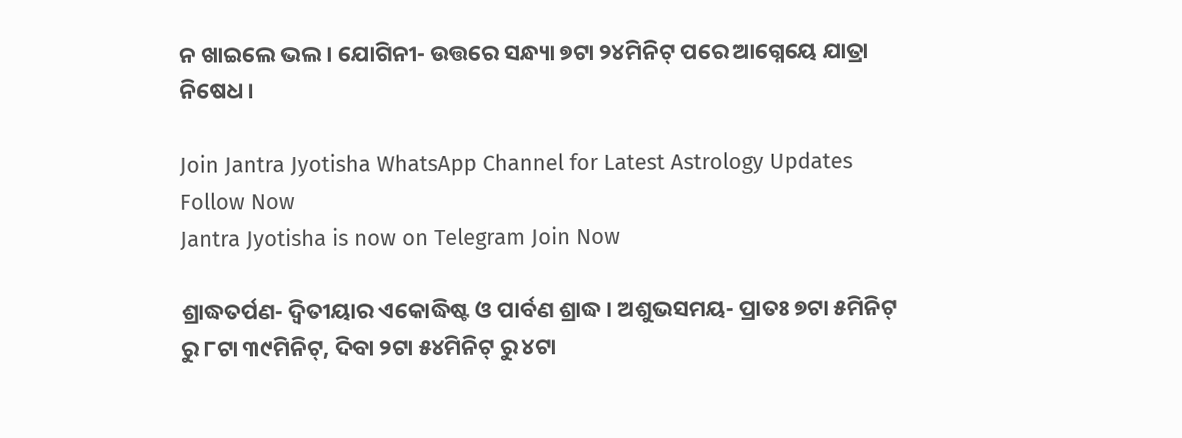ନ ଖାଇଲେ ଭଲ । ଯୋଗିନୀ- ଉତ୍ତରେ ସନ୍ଧ୍ୟା ୭ଟା ୨୪ମିନିଟ୍ ପରେ ଆଗ୍ନେୟେ ଯାତ୍ରା ନିଷେଧ ।

Join Jantra Jyotisha WhatsApp Channel for Latest Astrology Updates Follow Now
Jantra Jyotisha is now on Telegram Join Now

ଶ୍ରାଦ୍ଧତର୍ପଣ- ଦ୍ଵିତୀୟାର ଏକୋଦ୍ଧିଷ୍ଟ ଓ ପାର୍ବଣ ଶ୍ରାଦ୍ଧ । ଅଶୁଭସମୟ- ପ୍ରାତଃ ୭ଟା ୫ମିନିଟ୍ ରୁ ୮ଟା ୩୯ମିନିଟ୍, ଦିବା ୨ଟା ୫୪ମିନିଟ୍ ରୁ ୪ଟା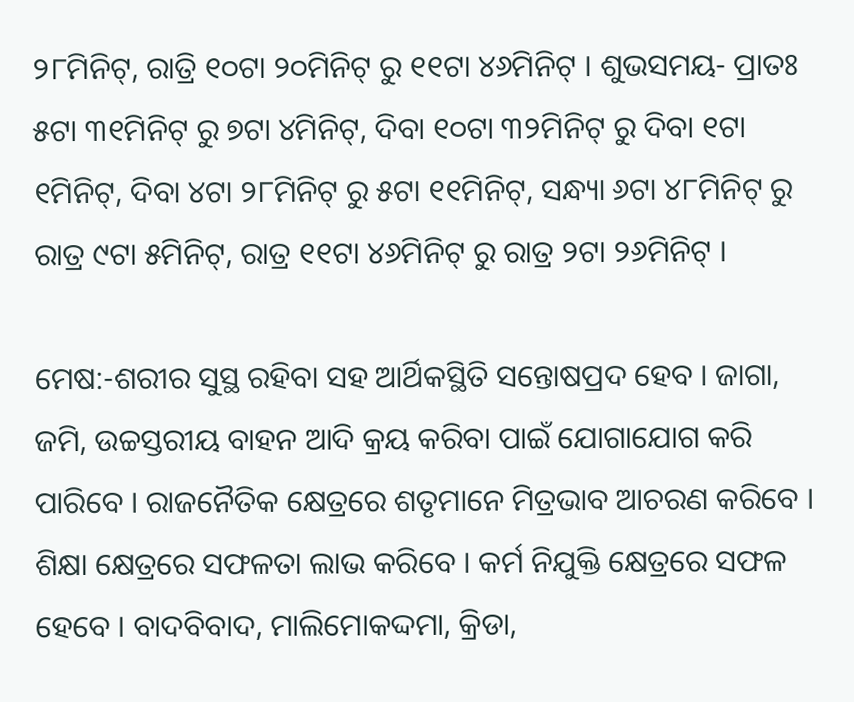୨୮ମିନିଟ୍, ରାତ୍ରି ୧୦ଟା ୨୦ମିନିଟ୍ ରୁ ୧୧ଟା ୪୬ମିନିଟ୍ । ଶୁଭସମୟ- ପ୍ରାତଃ ୫ଟା ୩୧ମିନିଟ୍ ରୁ ୭ଟା ୪ମିନିଟ୍, ଦିବା ୧୦ଟା ୩୨ମିନିଟ୍ ରୁ ଦିବା ୧ଟା ୧ମିନିଟ୍, ଦିବା ୪ଟା ୨୮ମିନିଟ୍ ରୁ ୫ଟା ୧୧ମିନିଟ୍, ସନ୍ଧ୍ୟା ୬ଟା ୪୮ମିନିଟ୍ ରୁ ରାତ୍ର ୯ଟା ୫ମିନିଟ୍, ରାତ୍ର ୧୧ଟା ୪୬ମିନିଟ୍ ରୁ ରାତ୍ର ୨ଟା ୨୬ମିନିଟ୍ ।

ମେଷ:-ଶରୀର ସୁସ୍ଥ ରହିବା ସହ ଆର୍ଥିକସ୍ଥିତି ସନ୍ତୋଷପ୍ରଦ ହେବ । ଜାଗା, ଜମି, ଉଚ୍ଚସ୍ତରୀୟ ବାହନ ଆଦି କ୍ରୟ କରିବା ପାଇଁ ଯୋଗାଯୋଗ କରି ପାରିବେ । ରାଜନୈତିକ କ୍ଷେତ୍ରରେ ଶତୃମାନେ ମିତ୍ରଭାବ ଆଚରଣ କରିବେ । ଶିକ୍ଷା କ୍ଷେତ୍ରରେ ସଫଳତା ଲାଭ କରିବେ । କର୍ମ ନିଯୁକ୍ତି କ୍ଷେତ୍ରରେ ସଫଳ ହେବେ । ବାଦବିବାଦ, ମାଲିମୋକଦ୍ଦମା, କ୍ରିଡା,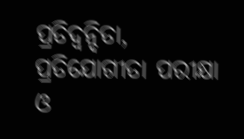ପ୍ରତିଦ୍ଵନ୍ଦିତା, ପ୍ରତିଯୋଗୀତା ପରୀକ୍ଷା ଓ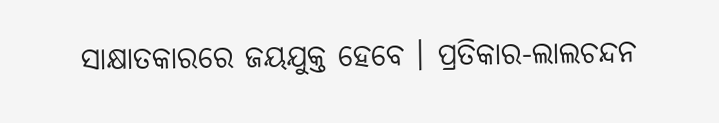ସାକ୍ଷାତକାରରେ ଜୟଯୁକ୍ତ ହେବେ । ପ୍ରତିକାର-ଲାଲଚନ୍ଦନ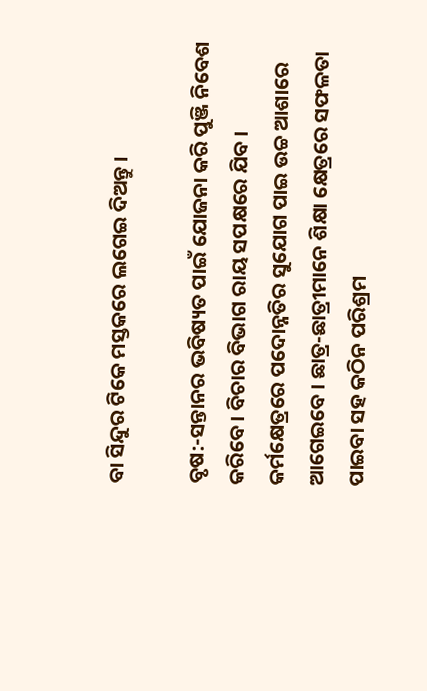ବା ସିନ୍ଦୁର ଟିକେ ମସ୍ତକରେ ଲଗେଇ ଦିଅନ୍ତୁ ।

ବୃଷ:-ସନ୍ତାନର ଭବିଷ୍ୟତ ପାଇଁ ଯୋଜନା କରି ପୁଞ୍ଜି ନିବେଶ କରିବେ । ବିଚାର ବିଭାଗ ରାୟ ସପକ୍ଷରେ ଯିବ । କର୍ମକ୍ଷେତ୍ରରେ ପଦୋନ୍ନତିର ସୁଯୋଗ ପାଇ ଉଚ୍ଚ ଆଶାରେ ଆଗେଇବେ । ଛାତ୍ର-ଛାତ୍ରୀମାନେ ଶିକ୍ଷା କ୍ଷେତ୍ରରେ ସଫଳତା ପାଇବା ସହ କଠିନ ପରିଶ୍ରମ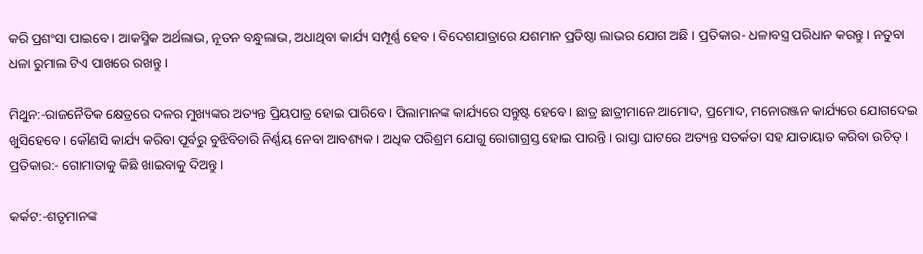କରି ପ୍ରଶଂସା ପାଇବେ । ଆକସ୍ମିକ ଅର୍ଥଲାଭ, ନୂତନ ବନ୍ଧୁଲାଭ, ଅଧାଥିବା କାର୍ଯ୍ୟ ସମ୍ପୂର୍ଣ୍ଣ ହେବ । ବିଦେଶଯାତ୍ରାରେ ଯଶମାନ ପ୍ରତିଷ୍ଠା ଲାଭର ଯୋଗ ଅଛି । ପ୍ରତିକାର- ଧଳାବସ୍ତ୍ର ପରିଧାନ କରନ୍ତୁ । ନତୁବା ଧଳା ରୁମାଲ ଟିଏ ପାଖରେ ରଖନ୍ତୁ ।

ମିଥୁନ:-ରାଜନୈତିକ କ୍ଷେତ୍ରରେ ଦଳର ମୁଖ୍ୟଙ୍କର ଅତ୍ୟନ୍ତ ପ୍ରିୟପାତ୍ର ହୋଇ ପାରିବେ । ପିଲାମାନଙ୍କ କାର୍ଯ୍ୟରେ ସନ୍ତୁଷ୍ଟ ହେବେ । ଛାତ୍ର ଛାତ୍ରୀମାନେ ଆମୋଦ, ପ୍ରମୋଦ, ମନୋରଞ୍ଜନ କାର୍ଯ୍ୟରେ ଯୋଗଦେଇ ଖୁସିହେବେ । କୌଣସି କାର୍ଯ୍ୟ କରିବା ପୂର୍ବରୁ ବୁଝିବିଚାରି ନିର୍ଣ୍ଣୟ ନେବା ଆବଶ୍ୟକ । ଅଧିକ ପରିଶ୍ରମ ଯୋଗୁ ରୋଗାଗ୍ରସ୍ତ ହୋଇ ପାରନ୍ତି । ରାସ୍ତା ଘାଟରେ ଅତ୍ୟନ୍ତ ସତର୍କତା ସହ ଯାତାୟାତ କରିବା ଉଚିତ୍ । ପ୍ରତିକାର:- ଗୋମାତାକୁ କିଛି ଖାଇବାକୁ ଦିଅନ୍ତୁ ।

କର୍କଟ:-ଶତୃମାନଙ୍କ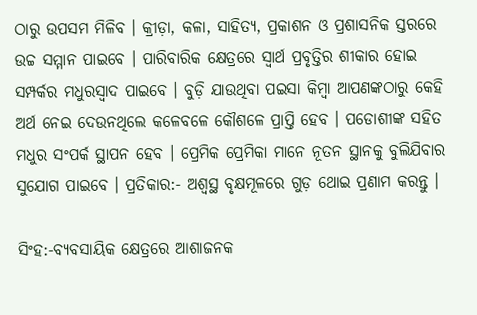ଠାରୁ ଉପସମ ମିଳିବ । କ୍ରୀଡ଼ା, କଳା, ସାହିତ୍ୟ, ପ୍ରକାଶନ ଓ ପ୍ରଶାସନିକ ସ୍ତରରେ ଉଚ୍ଚ ସମ୍ମାନ ପାଇବେ । ପାରିବାରିକ କ୍ଷେତ୍ରରେ ସ୍ୱାର୍ଥ ପ୍ରବୃତ୍ତିର ଶୀକାର ହୋଇ ସମ୍ପର୍କର ମଧୁରସ୍ୱାଦ ପାଇବେ । ବୁଡ଼ି ଯାଉଥିବା ପଇସା କିମ୍ବା ଆପଣଙ୍କଠାରୁ କେହି ଅର୍ଥ ନେଇ ଦେଉନଥିଲେ କଳେବଳେ କୌଶଳେ ପ୍ରାପ୍ତି ହେବ । ପଡୋଶୀଙ୍କ ସହିତ ମଧୁର ସଂପର୍କ ସ୍ଥାପନ ହେବ । ପ୍ରେମିକ ପ୍ରେମିକା ମାନେ ନୂତନ ସ୍ଥାନକୁ ବୁଲିଯିବାର ସୁଯୋଗ ପାଇବେ । ପ୍ରତିକାର:- ଅଶ୍ୱସ୍ଥ ବୃକ୍ଷମୂଳରେ ଗୁଡ଼ ଥୋଇ ପ୍ରଣାମ କରନ୍ତୁ ।

ସିଂହ:-ବ୍ୟବସାୟିକ କ୍ଷେତ୍ରରେ ଆଶାଜନକ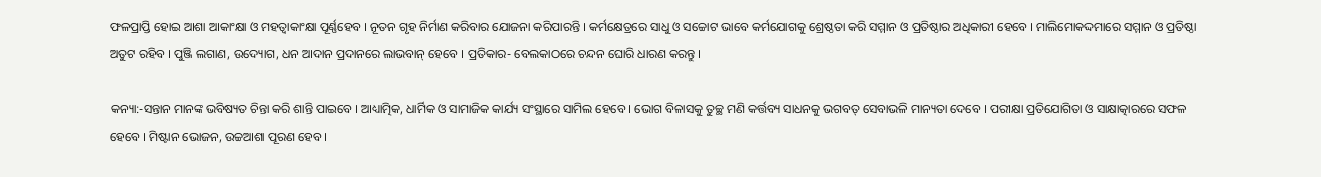ଫଳପ୍ରାପ୍ତି ହୋଇ ଆଶା ଆକାଂକ୍ଷା ଓ ମହତ୍ୱାକାଂକ୍ଷା ପୂର୍ଣ୍ଣହେବ । ନୂତନ ଗୃହ ନିର୍ମାଣ କରିବାର ଯୋଜନା କରିପାରନ୍ତି । କର୍ମକ୍ଷେତ୍ରରେ ସାଧୁ ଓ ସଚ୍ଚୋଟ ଭାବେ କର୍ମଯୋଗକୁ ଶ୍ରେଷ୍ଠତା କରି ସମ୍ମାନ ଓ ପ୍ରତିଷ୍ଠାର ଅଧିକାରୀ ହେବେ । ମାଲିମୋକଦ୍ଦମାରେ ସମ୍ମାନ ଓ ପ୍ରତିଷ୍ଠା ଅତୁଟ ରହିବ । ପୁଞ୍ଜି ଲଗାଣ, ଉଦ୍ୟୋଗ, ଧନ ଆଦାନ ପ୍ରଦାନରେ ଲାଭବାନ୍ ହେବେ । ପ୍ରତିକାର- ବେଲକାଠରେ ଚନ୍ଦନ ଘୋରି ଧାରଣ କରନ୍ତୁ ।

କନ୍ୟା:-ସନ୍ତାନ ମାନଙ୍କ ଭବିଷ୍ୟତ ଚିନ୍ତା କରି ଶାନ୍ତି ପାଇବେ । ଆଧ୍ୟାତ୍ମିକ, ଧାର୍ମିକ ଓ ସାମାଜିକ କାର୍ଯ୍ୟ ସଂସ୍ଥାରେ ସାମିଲ ହେବେ । ଭୋଗ ବିଳାସକୁ ତୁଚ୍ଛ ମଣି କର୍ତ୍ତବ୍ୟ ସାଧନକୁ ଭଗବତ୍ ସେବାଭଳି ମାନ୍ୟତା ଦେବେ । ପରୀକ୍ଷା ପ୍ରତିଯୋଗିତା ଓ ସାକ୍ଷାତ୍କାରରେ ସଫଳ ହେବେ । ମିଷ୍ଟାନ ଭୋଜନ, ଉଚ୍ଚଆଶା ପୂରଣ ହେବ ।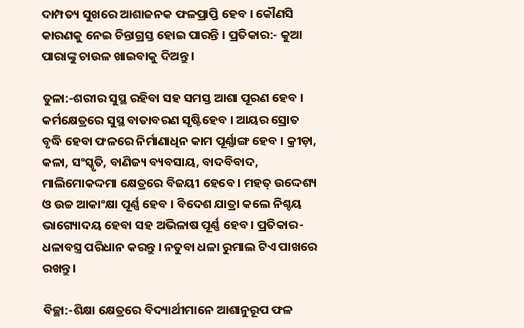ଦାମ୍ପତ୍ୟ ସୁଖରେ ଆଶାଜନକ ଫଳପ୍ରାପ୍ତି ହେବ । କୌଣସି କାରଣକୁ ନେଇ ଚିନ୍ତାଗ୍ରସ୍ତ ହୋଇ ପାରନ୍ତି । ପ୍ରତିକାର:- କୁଆ ପାରାଙ୍କୁ ଚାଉଳ ଖାଇବାକୁ ଦିଅନ୍ତୁ ।

ତୁଳା:-ଶରୀର ସୁସ୍ଥ ରହିବା ସହ ସମସ୍ତ ଆଶା ପୂରଣ ହେବ । କର୍ମକ୍ଷେତ୍ରରେ ସୁସ୍ଥ ବାତାବରଣ ସୃଷ୍ଟିହେବ । ଆୟର ସ୍ରୋତ ବୃଦ୍ଧି ହେବା ଫଳରେ ନିର୍ମାଣାଧିନ କାମ ପୂର୍ଣ୍ଣାଙ୍ଗ ହେବ । କ୍ରୀଡ଼ା, କଳା, ସଂସ୍କୃତି, ବାଣିଜ୍ୟ ବ୍ୟବସାୟ, ବାଦବିବାଦ, ମାଲିମୋକଦ୍ଦମା କ୍ଷେତ୍ରରେ ବିଜୟୀ ହେବେ । ମହତ୍ ଉଦ୍ଦେଶ୍ୟ ଓ ଉଚ୍ଚ ଆକାଂକ୍ଷା ପୂର୍ଣ୍ଣ ହେବ । ବିଦେଶ ଯାତ୍ରା କଲେ ନିଶ୍ଚୟ ଭାଗ୍ୟୋଦୟ ହେବା ସହ ଅଭିଳାଷ ପୂର୍ଣ୍ଣ ହେବ । ପ୍ରତିକାର- ଧଳାବସ୍ତ୍ର ପରିଧାନ କରନ୍ତୁ । ନତୁବା ଧଳା ରୁମାଲ ଟିଏ ପାଖରେ ରଖନ୍ତୁ ।

ବିଚ୍ଛା:-ଶିକ୍ଷା କ୍ଷେତ୍ରରେ ବିଦ୍ୟାର୍ଥୀମାନେ ଆଶାନୁରୂପ ଫଳ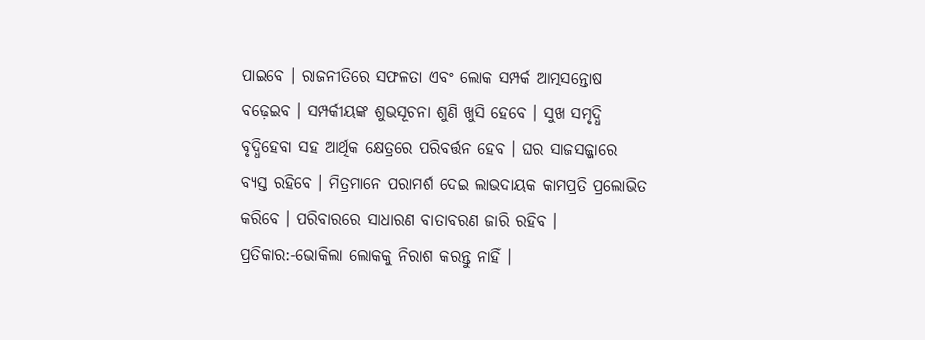ପାଇବେ । ରାଜନୀତିରେ ସଫଳତା ଏବଂ ଲୋକ ସମ୍ପର୍କ ଆତ୍ମସନ୍ତୋଷ ବଢ଼େଇବ । ସମ୍ପର୍କୀୟଙ୍କ ଶୁଭସୂଚନା ଶୁଣି ଖୁସି ହେବେ । ସୁଖ ସମୃଦ୍ଧି ବୃଦ୍ଧିହେବା ସହ ଆର୍ଥିକ କ୍ଷେତ୍ରରେ ପରିବର୍ତ୍ତନ ହେବ । ଘର ସାଜସଜ୍ଜାରେ ବ୍ୟସ୍ତ ରହିବେ । ମିତ୍ରମାନେ ପରାମର୍ଶ ଦେଇ ଲାଭଦାୟକ କାମପ୍ରତି ପ୍ରଲୋଭିତ କରିବେ । ପରିବାରରେ ସାଧାରଣ ବାତାବରଣ ଜାରି ରହିବ । ପ୍ରତିକାର:-ଭୋକିଲା ଲୋକକୁ ନିରାଶ କରନ୍ତୁ ନାହିଁ ।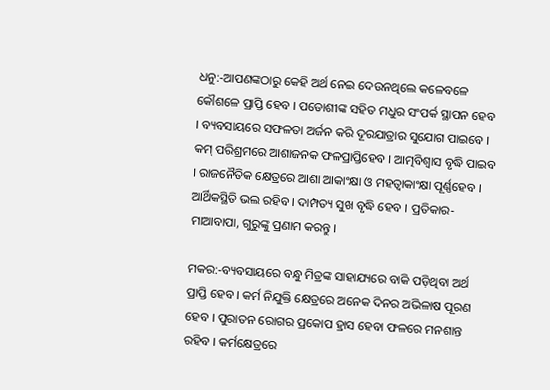ଧନୁ:-ଆପଣଙ୍କଠାରୁ କେହି ଅର୍ଥ ନେଇ ଦେଉନଥିଲେ କଳେବଳେ କୌଶଳେ ପ୍ରାପ୍ତି ହେବ । ପଡୋଶୀଙ୍କ ସହିତ ମଧୁର ସଂପର୍କ ସ୍ଥାପନ ହେବ । ବ୍ୟବସାୟରେ ସଫଳତା ଅର୍ଜନ କରି ଦୂରଯାତ୍ରାର ସୁଯୋଗ ପାଇବେ । କମ୍ ପରିଶ୍ରମରେ ଆଶାଜନକ ଫଳପ୍ରାପ୍ତିହେବ । ଆତ୍ମବିଶ୍ୱାସ ବୃଦ୍ଧି ପାଇବ । ରାଜନୈତିକ କ୍ଷେତ୍ରରେ ଆଶା ଆକାଂକ୍ଷା ଓ ମହତ୍ୱାକାଂକ୍ଷା ପୂର୍ଣ୍ଣହେବ । ଆର୍ଥିକସ୍ଥିତି ଭଲ ରହିବ । ଦାମ୍ପତ୍ୟ ସୁଖ ବୃଦ୍ଧି ହେବ । ପ୍ରତିକାର-ମାଆବାପା, ଗୁରୁଙ୍କୁ ପ୍ରଣାମ କରନ୍ତୁ ।

ମକର:-ବ୍ୟବସାୟରେ ବନ୍ଧୁ ମିତ୍ରଙ୍କ ସାହାଯ୍ୟରେ ବାକି ପଡ଼ିଥିବା ଅର୍ଥ ପ୍ରାପ୍ତି ହେବ । କର୍ମ ନିଯୁକ୍ତି କ୍ଷେତ୍ରରେ ଅନେକ ଦିନର ଅଭିଳାଷ ପୂରଣ ହେବ । ପୁରାତନ ରୋଗର ପ୍ରକୋପ ହ୍ରାସ ହେବା ଫଳରେ ମନଶାନ୍ତ ରହିବ । କର୍ମକ୍ଷେତ୍ରରେ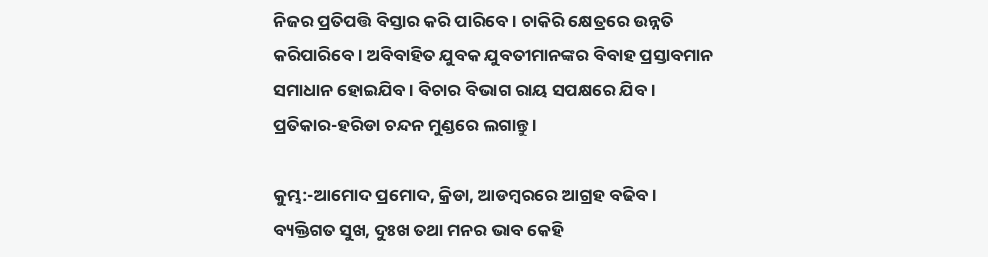ନିଜର ପ୍ରତିପତ୍ତି ବିସ୍ତାର କରି ପାରିବେ । ଚାକିରି କ୍ଷେତ୍ରରେ ଉନ୍ନତି କରିପାରିବେ । ଅବିବାହିତ ଯୁବକ ଯୁବତୀମାନଙ୍କର ବିବାହ ପ୍ରସ୍ତାବମାନ ସମାଧାନ ହୋଇଯିବ । ବିଚାର ବିଭାଗ ରାୟ ସପକ୍ଷରେ ଯିବ । ପ୍ରତିକାର-ହରିଡା ଚନ୍ଦନ ମୁଣ୍ଡରେ ଲଗାନ୍ତୁ ।

କୁମ୍ଭ:-ଆମୋଦ ପ୍ରମୋଦ, କ୍ରିଡା, ଆଡମ୍ବରରେ ଆଗ୍ରହ ବଢିବ । ବ୍ୟକ୍ତିଗତ ସୁଖ, ଦୁଃଖ ତଥା ମନର ଭାବ କେହି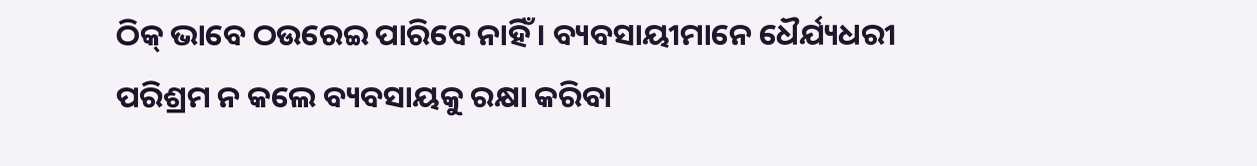ଠିକ୍ ଭାବେ ଠଉରେଇ ପାରିବେ ନାହିଁ । ବ୍ୟବସାୟୀମାନେ ଧୈର୍ଯ୍ୟଧରୀ ପରିଶ୍ରମ ନ କଲେ ବ୍ୟବସାୟକୁ ରକ୍ଷା କରିବା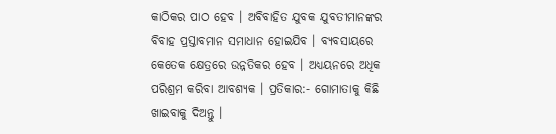କାଠିକର ପାଠ ହେବ । ଅବିବାହିତ ଯୁବକ ଯୁବତୀମାନଙ୍କର ବିବାହ ପ୍ରସ୍ତାବମାନ ସମାଧାନ ହୋଇଯିବ । ବ୍ୟବସାୟରେ କେତେକ କ୍ଷେତ୍ରରେ ଉନ୍ନତିକର ହେବ । ଅଧ୍ୟୟନରେ ଅଧିକ ପରିଶ୍ରମ କରିବା ଆବଶ୍ୟକ । ପ୍ରତିକାର:- ଗୋମାତାକୁ କିଛି ଖାଇବାକୁ ଦିଅନ୍ତୁ ।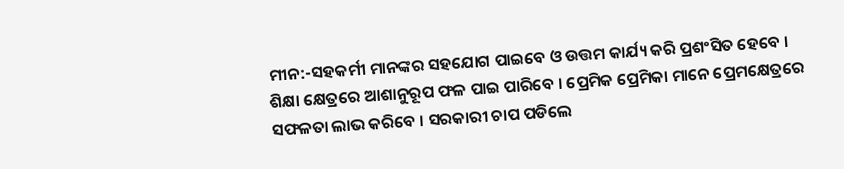ମୀନ:-ସହକର୍ମୀ ମାନଙ୍କର ସହଯୋଗ ପାଇବେ ଓ ଉତ୍ତମ କାର୍ଯ୍ୟ କରି ପ୍ରଶଂସିତ ହେବେ । ଶିକ୍ଷା କ୍ଷେତ୍ରରେ ଆଶାନୁରୂପ ଫଳ ପାଇ ପାରିବେ । ପ୍ରେମିକ ପ୍ରେମିକା ମାନେ ପ୍ରେମକ୍ଷେତ୍ରରେ ସଫଳତା ଲାଭ କରିବେ । ସରକାରୀ ଚାପ ପଡିଲେ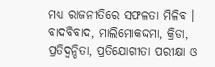ମଧ୍ୟ ରାଜନୀତିରେ ସଫଳତା ମିଳିବ । ବାଦବିବାଦ, ମାଲିମୋକଦ୍ଦମା, କ୍ରିଡା, ପ୍ରତିଦ୍ଵନ୍ଦିତା, ପ୍ରତିଯୋଗୀତା ପରୀକ୍ଷା ଓ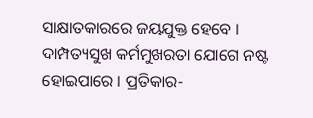ସାକ୍ଷାତକାରରେ ଜୟଯୁକ୍ତ ହେବେ । ଦାମ୍ପତ୍ୟସୁଖ କର୍ମମୁଖରତା ଯୋଗେ ନଷ୍ଟ ହୋଇପାରେ । ପ୍ରତିକାର-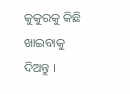କୁକୁରକୁ କିଛି ଖାଇବାକୁ ଦିଅନ୍ତୁ ।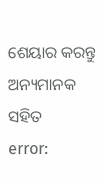ଶେୟାର କରନ୍ତୁ ଅନ୍ୟମାନକ ସହିତ
error: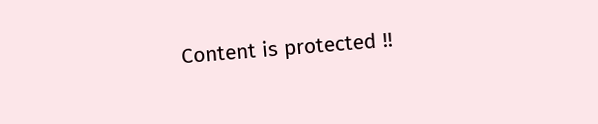Content is protected !!